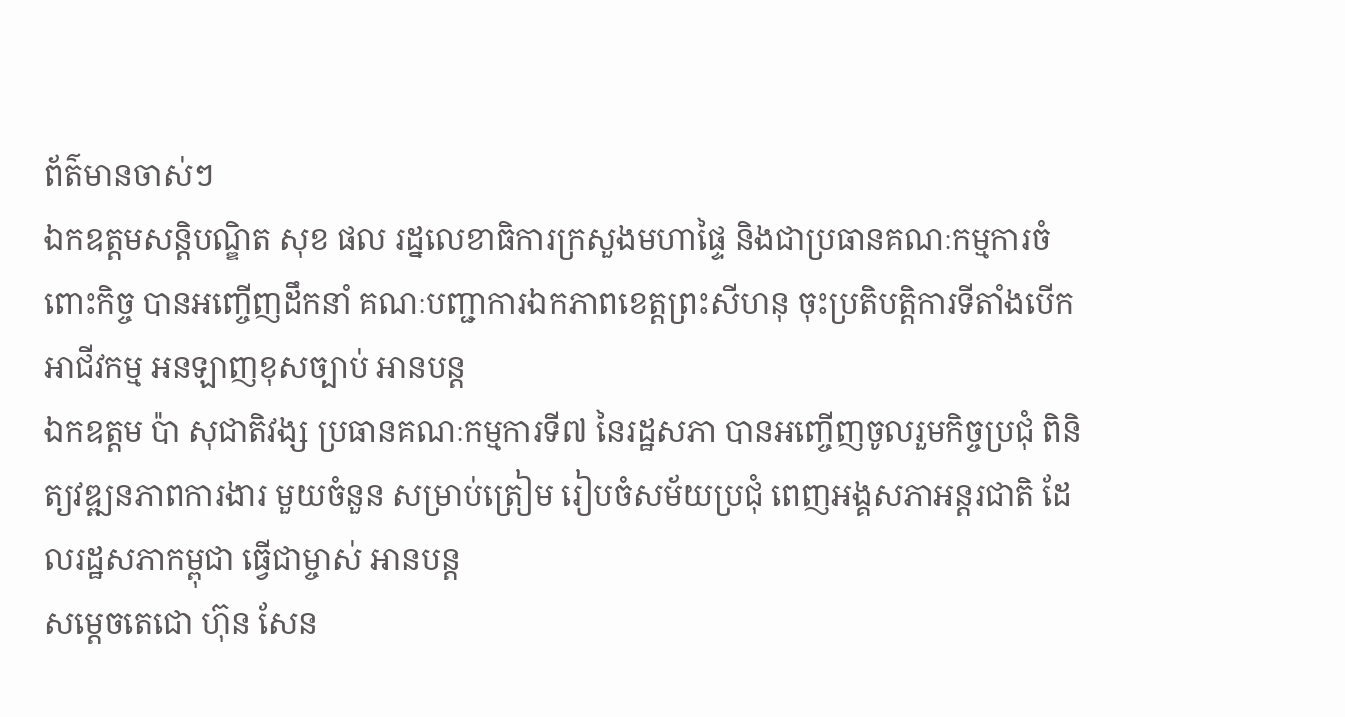ព័ត៌មានចាស់ៗ
ឯកឧត្ដមសន្តិបណ្ឌិត សុខ ផល រដ្នលេខាធិការក្រសួងមហាផ្ទៃ និងជាប្រធានគណៈកម្មការចំពោះកិច្ច បានអញ្ចើញដឹកនាំ គណៈបញ្ជាការឯកភាពខេត្តព្រះសីហនុ ចុះប្រតិបត្តិការទីតាំងបើកអាជីវកម្ម អនឡាញខុសច្បាប់ អានបន្ត
ឯកឧត្តម ប៉ា សុជាតិវង្ស ប្រធានគណៈកម្មការទី៧ នៃរដ្ឋសភា បានអញ្ចើញចូលរួមកិច្ចប្រជុំ ពិនិត្យវឌ្ឍនភាពការងារ មួយចំនួន សម្រាប់ត្រៀម រៀបចំសម័យប្រជុំ ពេញអង្គសភាអន្តរជាតិ ដែលរដ្ឋសភាកម្ពុជា ធ្វើជាម្ចាស់ អានបន្ត
សម្តេចតេជោ ហ៊ុន សែន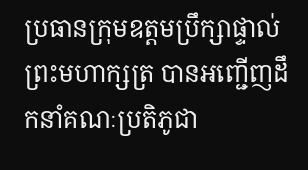ប្រធានក្រុមឧត្តមប្រឹក្សាផ្ទាល់ព្រះមហាក្សត្រ បានអញ្ជើញដឹកនាំគណៈប្រតិភូជា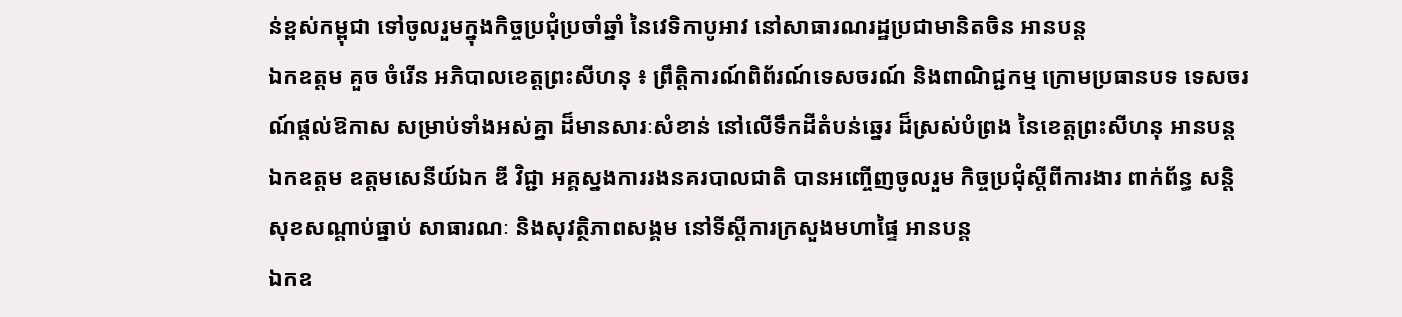ន់ខ្ពស់កម្ពុជា ទៅចូលរួមក្នុងកិច្ចប្រជុំប្រចាំឆ្នាំ នៃវេទិកាបូអាវ នៅសាធារណរដ្ឋប្រជាមានិតចិន អានបន្ត
ឯកឧត្តម គួច ចំរើន អភិបាលខេត្តព្រះសីហនុ ៖ ព្រឹត្តិការណ៍ពិព័រណ៍ទេសចរណ៍ និងពាណិជ្ជកម្ម ក្រោមប្រធានបទ ទេសចរណ៍ផ្តល់ឱកាស សម្រាប់ទាំងអស់គ្នា ដ៏មានសារៈសំខាន់ នៅលើទឹកដីតំបន់ឆ្នេរ ដ៏ស្រស់បំព្រង នៃខេត្តព្រះសីហនុ អានបន្ត
ឯកឧត្តម ឧត្តមសេនីយ៍ឯក ឌី វិជ្ជា អគ្គស្នងការរងនគរបាលជាតិ បានអញ្ចើញចូលរួម កិច្ចប្រជុំស្តីពីការងារ ពាក់ព័ន្ធ សន្តិសុខសណ្តាប់ធ្នាប់ សាធារណៈ និងសុវត្ថិភាពសង្គម នៅទីស្តីការក្រសួងមហាផ្ទៃ អានបន្ត
ឯកឧ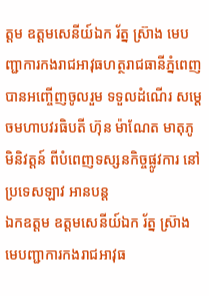ត្តម ឧត្តមសេនីយ៍ឯក រ័ត្ន ស្រ៊ាង មេបញ្ជាការកងរាជអាវុធហត្ថរាជធានីភ្នំពេញ បានអញ្ចើញចូលរួម ទទួលដំណើរ សម្តេចមហាបវរធិបតី ហ៊ុន ម៉ាណែត មាតុភូមិនិវត្តន៍ ពីបំពេញទស្សនកិច្ចផ្លូវការ នៅប្រទេសឡាវ អានបន្ត
ឯកឧត្តម ឧត្តមសេនីយ៍ឯក រ័ត្ន ស្រ៊ាង មេបញ្ជាការកងរាជអាវុធ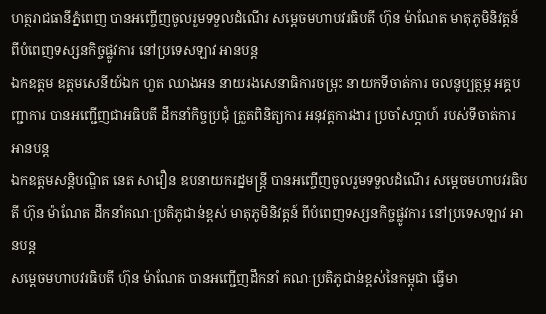ហត្ថរាជធានីភ្នំពេញ បានអញ្ចើញចូលរួមទទួលដំណើរ សម្តេចមហាបវរធិបតី ហ៊ុន ម៉ាណែត មាតុភូមិនិវត្តន៍ ពីបំពេញទស្សនកិច្ចផ្លូវការ នៅប្រទេសឡាវ អានបន្ត
ឯកឧត្តម ឧត្ដមសេនីយ៍ឯក ហួត ឈាងអន នាយរងសេនាធិការចម្រុះ នាយកទីចាត់ការ ចលនូប្បត្ថម្ភ អគ្គបញ្ជាការ បានអញ្ជើញជាអធិបតី ដឹកនាំកិច្ចប្រជុំ ត្រួតពិនិត្យការ អនុវត្តការងារ ប្រចាំសប្ដាហ៍ របស់ទីចាត់ការ អានបន្ត
ឯកឧត្តមសន្តិបណ្ឌិត នេត សាវឿន ឧបនាយករដ្នមន្ត្រី បានអញ្ចើញចូលរួមទទួលដំណើរ សម្តេចមហាបវរធិបតី ហ៊ុន ម៉ាណែត ដឹកនាំគណៈប្រតិភូជាន់ខ្ពស់ មាតុភូមិនិវត្តន៍ ពីបំពេញទស្សនកិច្ចផ្លូវការ នៅប្រទេសឡាវ អានបន្ត
សម្តេចមហាបវរធិបតី ហ៊ុន ម៉ាណែត បានអញ្ជេីញដឹកនាំ គណៈប្រតិភូជាន់ខ្ពស់នៃកម្ពុជា ធ្វើមា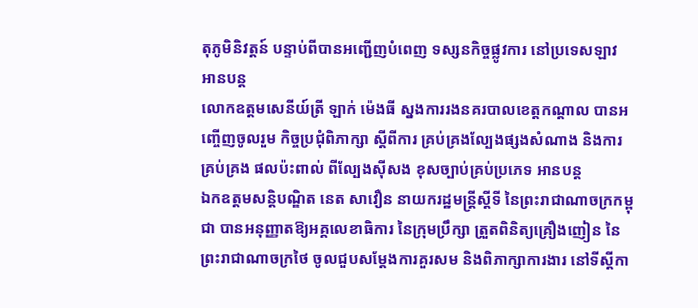តុភូមិនិវត្តន៍ បន្ទាប់ពីបានអញ្ជើញបំពេញ ទស្សនកិច្ចផ្លូវការ នៅប្រទេសឡាវ អានបន្ត
លោកឧត្តមសេនីយ៍ត្រី ឡាក់ ម៉េងធី ស្នងការរងនគរបាលខេត្តកណ្ដាល បានអញ្ចើញចូលរួម កិច្ចប្រជុំពិភាក្សា ស្ដីពីការ គ្រប់គ្រងល្បែងផ្សងសំណាង និងការគ្រប់គ្រង ផលប៉ះពាល់ ពីល្បែងស៊ីសង ខុសច្បាប់គ្រប់ប្រភេទ អានបន្ត
ឯកឧត្តមសន្តិបណ្ឌិត នេត សាវឿន នាយករដ្ឋមន្រ្តីស្តីទី នៃព្រះរាជាណាចក្រកម្ពុជា បានអនុញ្ញាតឱ្យអគ្គលេខាធិការ នៃក្រុមប្រឹក្សា ត្រួតពិនិត្យគ្រឿងញៀន នៃព្រះរាជាណាចក្រថៃ ចូលជួបសម្តែងការគួរសម និងពិភាក្សាការងារ នៅទីស្តីកា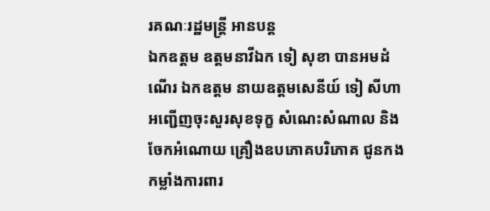រគណៈរដ្ឋមន្រ្តី អានបន្ត
ឯកឧត្តម ឧត្តមនាវីឯក ទៀ សុខា បានអមដំណើរ ឯកឧត្តម នាយឧត្តមសេនីយ៍ ទៀ សីហា អញ្ជើញចុះសួរសុខទុក្ខ សំណេះសំណាល និងចែកអំណោយ គ្រឿងឧបភោគបរិភោគ ជូនកងកម្លាំងការពារ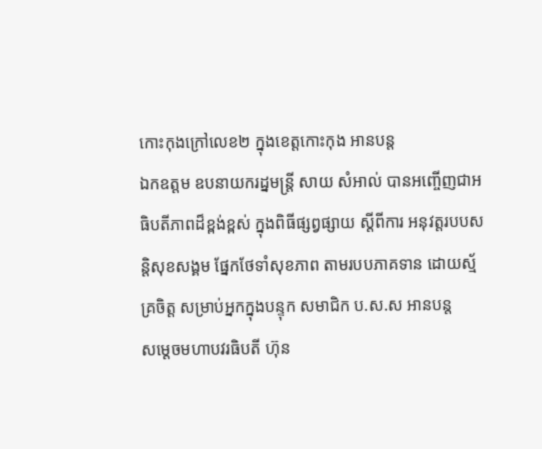កោះកុងក្រៅលេខ២ ក្នុងខេត្តកោះកុង អានបន្ត
ឯកឧត្តម ឧបនាយករដ្នមន្ត្រី សាយ សំអាល់ បានអញ្ចើញជាអធិបតីភាពដ៏ខ្ពង់ខ្ពស់ ក្នុងពិធីផ្សព្វផ្សាយ ស្ដីពីការ អនុវត្តរបបសន្តិសុខសង្គម ផ្នែកថែទាំសុខភាព តាមរបបភាគទាន ដោយស្ម័គ្រចិត្ត សម្រាប់អ្នកក្នុងបន្ទុក សមាជិក ប.ស.ស អានបន្ត
សម្តេចមហាបវរធិបតី ហ៊ុន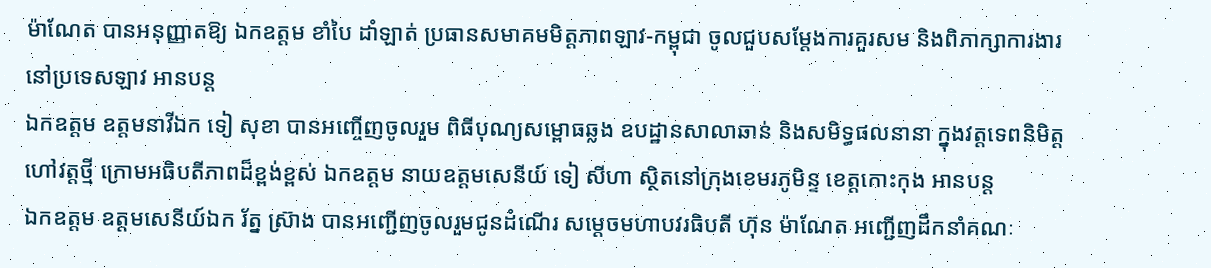ម៉ាណែត បានអនុញ្ញាតឱ្យ ឯកឧត្តម ខាំបៃ ដាំឡាត់ ប្រធានសមាគមមិត្តភាពឡាវ-កម្ពុជា ចូលជួបសម្តែងការគួរសម និងពិភាក្សាការងារ នៅប្រទេសឡាវ អានបន្ត
ឯកឧត្តម ឧត្តមនាវីឯក ទៀ សុខា បានអញ្ចើញចូលរួម ពិធីបុណ្យសម្ពោធឆ្លង ឧបដ្ឋានសាលាឆាន់ និងសមិទ្ធផលនានា ក្នុងវត្តទេពនិមិត្ត ហៅវត្តថ្មី ក្រោមអធិបតីភាពដ៏ខ្ពង់ខ្ពស់ ឯកឧត្តម នាយឧត្តមសេនីយ៍ ទៀ សីហា ស្ថិតនៅក្រុងខេមរភូមិន្ទ ខេត្តកោះកុង អានបន្ត
ឯកឧត្តម ឧត្តមសេនីយ៍ឯក រ័ត្ន ស្រ៊ាង បានអញ្ជើញចូលរួមជូនដំណើរ សម្តេចមហាបវរធិបតី ហ៊ុន ម៉ាណែត អញ្ជើញដឹកនាំគណៈ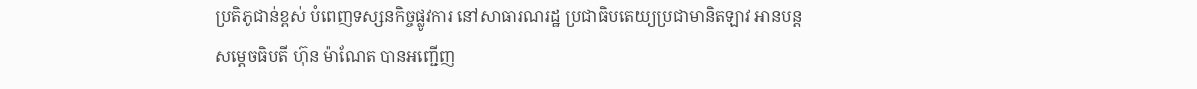ប្រតិភូជាន់ខ្ពស់ បំពេញទស្សនកិច្ចផ្លូវការ នៅសាធារណរដ្ឋ ប្រជាធិបតេយ្យប្រជាមានិតឡាវ អានបន្ត
សម្តេចធិបតី ហ៊ុន ម៉ាណែត បានអញ្ជេីញ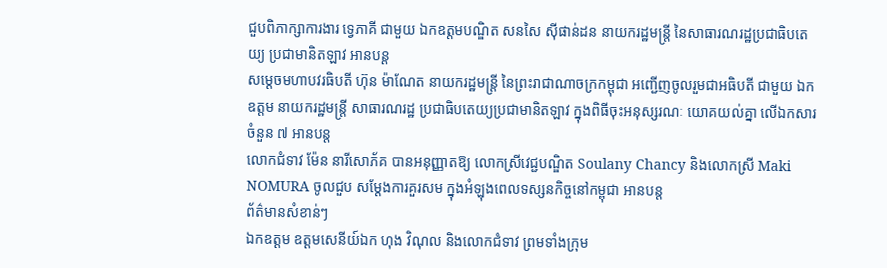ជួបពិភាក្សាការងារ ទ្វេភាគី ជាមួយ ឯកឧត្តមបណ្ឌិត សនសៃ ស៊ីផាន់ដន នាយករដ្ឋមន្រ្តី នៃសាធារណរដ្ឋប្រជាធិបតេយ្យ ប្រជាមានិតឡាវ អានបន្ត
សម្តេចមហាបវរធិបតី ហ៊ុន ម៉ាណែត នាយករដ្ឋមន្ត្រី នៃព្រះរាជាណាចក្រកម្ពុជា អញ្ជើញចូលរួមជាអធិបតី ជាមួយ ឯកឧត្តម នាយករដ្ឋមន្ត្រី សាធារណរដ្ឋ ប្រជាធិបតេយ្យប្រជាមានិតឡាវ ក្នុងពិធីចុះអនុស្សរណៈ យោគយល់គ្នា លើឯកសារចំនួន ៧ អានបន្ត
លោកជំទាវ ម៉ែន នារីសោភ័គ បានអនុញ្ញាតឱ្យ លោកស្រីវេជ្ជបណ្ឌិត Soulany Chancy និងលោកស្រី Maki NOMURA ចូលជួប សម្តែងការគួរសម ក្នុងអំឡុងពេលទស្សនកិច្ចនៅកម្ពុជា អានបន្ត
ព័ត៌មានសំខាន់ៗ
ឯកឧត្តម ឧត្តមសេនីយ៍ឯក ហុង វិណុល និងលោកជំទាវ ព្រមទាំងក្រុម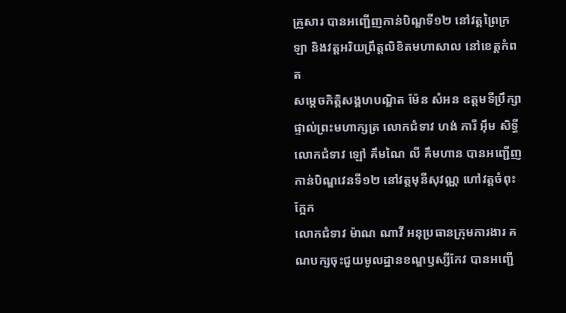គ្រួសារ បានអញ្ជើញកាន់បិណ្ឌទី១២ នៅវត្តព្រៃក្រឡា និងវត្តអរិយព្រឹត្តលិខិតមហាសាល នៅខេត្តកំពត
សម្តេចកិត្តិសង្គហបណ្ឌិត ម៉ែន សំអន ឧត្តមទីប្រឹក្សាផ្ទាល់ព្រះមហាក្សត្រ លោកជំទាវ ហង់ ភារី អ៊ឹម សិទ្ធី លោកជំទាវ ឡៅ គឹមណៃ លី គឹមហាន បានអញ្ជើញកាន់បិណ្ឌវេនទី១២ នៅវត្តមុនីសុវណ្ណ ហៅវត្តចំពុះក្អែក
លោកជំទាវ ម៉ាណ ណាវី អនុប្រធានក្រុមការងារ គណបក្សចុះជួយមូលដ្ឋានខណ្ឌឫស្សីកែវ បានអញ្ជើ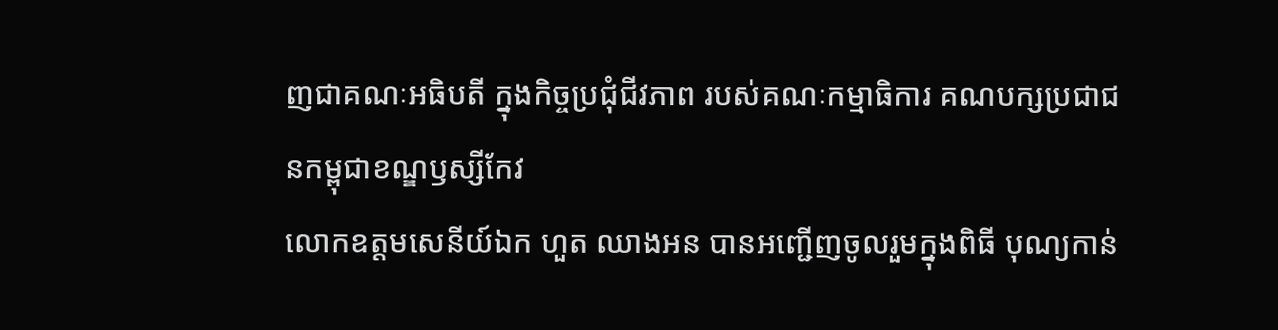ញជាគណៈអធិបតី ក្នុងកិច្ចប្រជុំជីវភាព របស់គណៈកម្មាធិការ គណបក្សប្រជាជនកម្ពុជាខណ្ឌឫស្សីកែវ
លោកឧត្ដមសេនីយ៍ឯក ហួត ឈាងអន បានអញ្ជើញចូលរួមក្នុងពិធី បុណ្យកាន់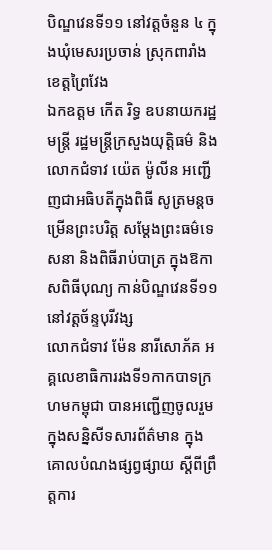បិណ្ឌវេនទី១១ នៅវត្តចំនួន ៤ ក្នុងឃុំមេសរប្រចាន់ ស្រុកពារាំង ខេត្តព្រៃវែង
ឯកឧត្តម កើត រិទ្ធ ឧបនាយករដ្ឋមន្ត្រី រដ្ឋមន្ត្រីក្រសួងយុត្តិធម៌ និងលោកជំទាវ យ៉េត ម៉ូលីន អញ្ជើញជាអធិបតីក្នុងពិធី សូត្រមន្តចម្រើនព្រះបរិត្ត សម្តែងព្រះធម៌ទេសនា និងពិធីរាប់បាត្រ ក្នុងឱកាសពិធីបុណ្យ កាន់បិណ្ឌវេនទី១១ នៅវត្តច័ន្ទបុរីវង្ស
លោកជំទាវ ម៉ែន នារីសោភ័គ អគ្គលេខាធិការរងទី១កាកបាទក្រហមកម្ពុជា បានអញ្ជេីញចូលរួមក្នុងសន្និសីទសារព័ត៌មាន ក្នុងគោលបំណងផ្សព្វផ្សាយ ស្តីពីព្រឹត្តការ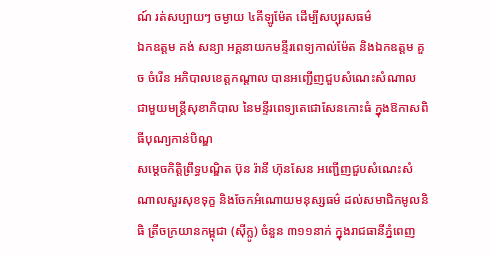ណ៍ រត់សប្បាយៗ ចម្ងាយ ៤គីឡូម៉ែត ដេីម្បីសប្បុរសធម៌
ឯកឧត្តម គង់ សន្យា អគ្គនាយកមន្ទីរពេទ្យកាល់ម៉ែត និងឯកឧត្តម គួច ចំរើន អភិបាលខេត្តកណ្ដាល បានអញ្ជើញជួបសំណេះសំណាល ជាមួយមន្ត្រីសុខាភិបាល នៃមន្ទីរពេទ្យតេជោសែនកោះធំ ក្នុងឱកាសពិធីបុណ្យកាន់បិណ្ឌ
សម្តេចកិត្តិព្រឹទ្ធបណ្ឌិត ប៊ុន រ៉ានី ហ៊ុនសែន អញ្ជើញជួបសំណេះសំណាលសួរសុខទុក្ខ និងចែកអំណោយមនុស្សធម៌ ដល់សមាជិកមូលនិធិ ត្រីចក្រយានកម្ពុជា (ស៊ីក្លូ) ចំនួន ៣១១នាក់ ក្នុងរាជធានីភ្នំពេញ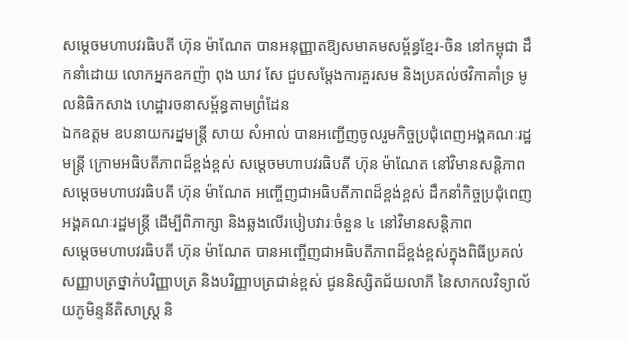សម្តេចមហាបវរធិបតី ហ៊ុន ម៉ាណែត បានអនុញ្ញាតឱ្យសមាគមសម្ព័ន្ធខ្មែរ-ចិន នៅកម្ពុជា ដឹកនាំដោយ លោកអ្នកឧកញ៉ា ពុង ឃាវ សែ ជួបសម្តែងការគួរសម និងប្រគល់ថវិកាគាំទ្រ មូលនិធិកសាង ហេដ្ឋារចនាសម្ព័ន្ធតាមព្រំដែន
ឯកឧត្តម ឧបនាយករដ្នមន្ត្រី សាយ សំអាល់ បានអញ្ជើញចូលរួមកិច្ចប្រជុំពេញអង្គគណៈរដ្ឋមន្រ្តី ក្រោមអធិបតីភាពដ៏ខ្ពង់ខ្ពស់ សម្តេចមហាបវរធិបតី ហ៊ុន ម៉ាណែត នៅវិមានសន្តិភាព
សម្ដេចមហាបវរធិបតី ហ៊ុន ម៉ាណែត អញ្ចើញជាអធិបតីភាពដ៏ខ្ពង់ខ្ពស់ ដឹកនាំកិច្ចប្រជុំពេញអង្គគណៈរដ្ឋមន្រ្តី ដើម្បីពិភាក្សា និងឆ្លងលើរបៀបវារៈចំនួន ៤ នៅវិមានសន្តិភាព
សម្ដេចមហាបវរធិបតី ហ៊ុន ម៉ាណែត បានអញ្ចើញជាអធិបតីភាពដ៏ខ្ពង់ខ្ពស់ក្នុងពិធីប្រគល់សញ្ញាបត្រថ្នាក់បរិញ្ញាបត្រ និងបរិញ្ញាបត្រជាន់ខ្ពស់ ជូននិស្សិតជ័យលាភី នៃសាកលវិទ្យាល័យភូមិន្ទនីតិសាស្រ្ត និ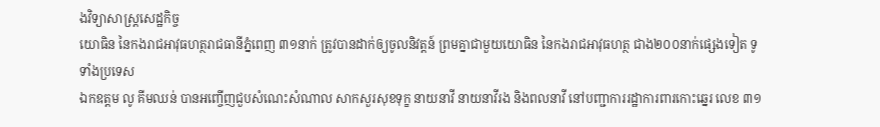ងវិទ្យាសាស្រ្តសេដ្ឋកិច្ច
យោធិន នៃកងរាជអាវុធហត្ថរាជធានីភ្នំពេញ ៣១នាក់ ត្រូវបានដាក់ឲ្យចូលនិវត្តន៍ ព្រមគ្នាជាមួយយោធិន នៃកងរាជអាវុធហត្ថ ជាង២០០នាក់ផ្សេងទៀត ទូទាំងប្រទេស
ឯកឧត្តម លូ គីមឈន់ បានអញ្ចើញជួបសំណេះសំណាល សាកសួរសុខទុក្ខ នាយនាវី នាយនាវីរង និងពលនាវី នៅបញ្ជាការរដ្ឋាការពារកោះឆ្នេរ លេខ ៣១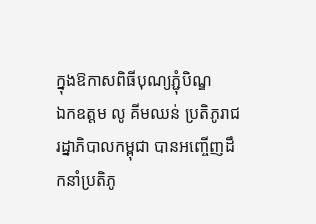ក្នុងឱកាសពិធីបុណ្យភ្ជុំបិណ្ឌ
ឯកឧត្តម លូ គីមឈន់ ប្រតិភូរាជរដ្នាភិបាលកម្ពុជា បានអញ្ចើញដឹកនាំប្រតិភូ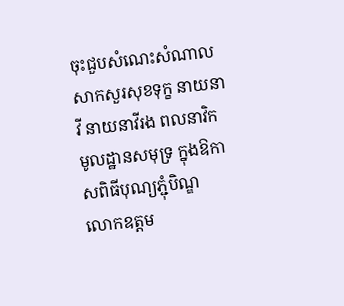ចុះជួបសំណេះសំណាល សាកសួរសុខទុក្ខ នាយនាវី នាយនាវីរង ពលនាវិក មូលដ្ឋានសមុទ្រ ក្នុងឱកាសពិធីបុណ្យភ្ជុំបិណ្ឌ
លោកឧត្តម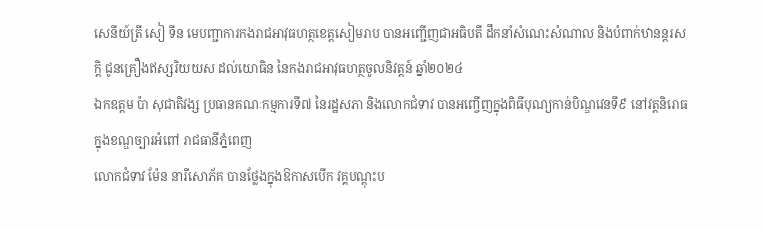សេនីយ៍ត្រី សៀ ទីន មេបញ្ជាការកងរាជអាវុធហត្ថខេត្តសៀមរាប បានអញ្ជើញជាអធិបតី ដឹកនាំសំណេះសំណាល និងបំពាក់ឋានន្តរសក្ដិ ជូនគ្រឿងឥស្សរិយយស ដល់យោធិន នៃកងរាជអាវុធហត្ថចូលនិវត្តន៍ ឆ្នាំ២០២៤
ឯកឧត្តម ប៉ា សុជាតិវង្ស ប្រធានគណៈកម្មការទី៧ នៃរដ្ឋសភា និងលោកជំទាវ បានអញ្ចើញក្នុងពិធីបុណ្យកាន់បិណ្ឌវេនទី៩ នៅវត្តនិរោធ ក្នុងខណ្ឌច្បារអំពៅ រាជធានីភ្នំពេញ
លោកជំទាវ ម៉ែន នារីសោភ័គ បានថ្លែងក្នុងឱកាសបើក វគ្គបណ្តុះប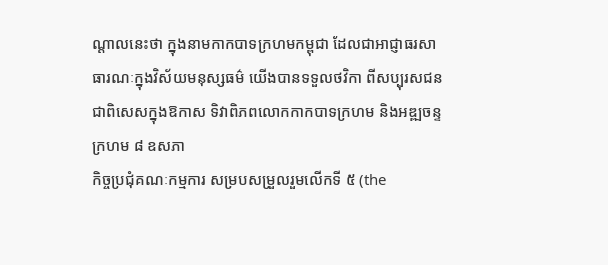ណ្តាលនេះថា ក្នុងនាមកាកបាទក្រហមកម្ពុជា ដែលជាអាជ្ញាធរសាធារណៈក្នុងវិស័យមនុស្សធម៌ យើងបានទទួលថវិកា ពីសប្បុរសជន ជាពិសេសក្នុងឱកាស ទិវាពិភពលោកកាកបាទក្រហម និងអឌ្ឍចន្ទក្រហម ៨ ឧសភា
កិច្ចប្រជុំគណៈកម្មការ សម្របសម្រួលរួមលើកទី ៥ (the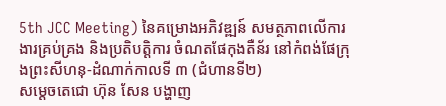5th JCC Meeting) នៃគម្រោងអភិវឌ្ឍន៍ សមត្ថភាពលើការងារគ្រប់គ្រង និងប្រតិបត្តិការ ចំណតផែកុងតឺន័រ នៅកំពង់ផែក្រុងព្រះសីហនុ-ដំណាក់កាលទី ៣ (ជំហានទី២)
សម្តេចតេជោ ហ៊ុន សែន បង្ហាញ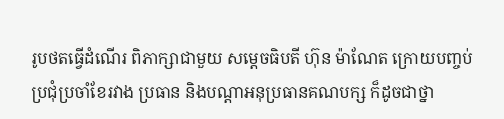រូបថតធ្វើដំណើរ ពិភាក្សាជាមួយ សម្តេចធិបតី ហ៊ុន ម៉ាណែត ក្រោយបញ្ចប់ប្រជុំប្រចាំខែរវាង ប្រធាន និងបណ្តាអនុប្រធានគណបក្ស ក៏ដូចជាថ្នា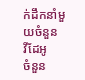ក់ដឹកនាំមួយចំនួន
វីដែអូ
ចំនួន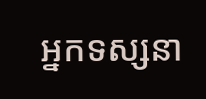អ្នកទស្សនា